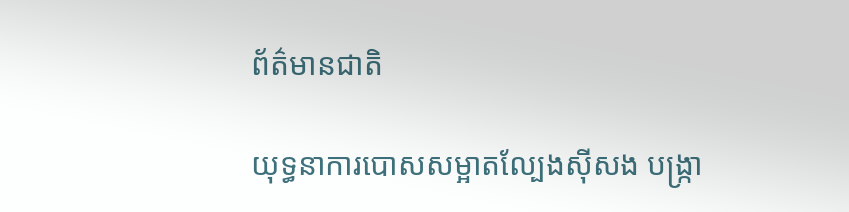ព័ត៌មានជាតិ

យុទ្ធនាការបោសសម្អាតល្បែងស៊ីសង បង្រ្កា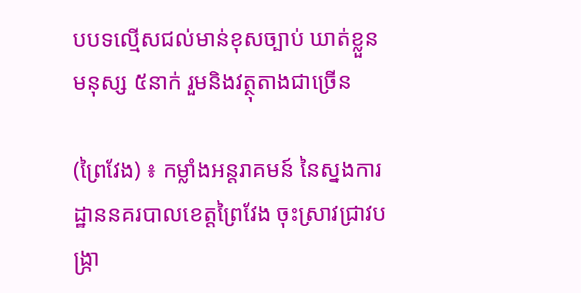បបទល្មើសជល់មាន់ខុសច្បាប់ ឃាត់ខ្លួនមនុស្ស ៥នាក់ រួមនិងវត្ថុតាងជាច្រើន

(ព្រៃវែង) ៖ កម្លាំងអន្តរាគមន៍ នៃស្នងការដ្ឋាននគរបាលខេត្តព្រៃវែង ចុះស្រាវជ្រាវបង្ក្រា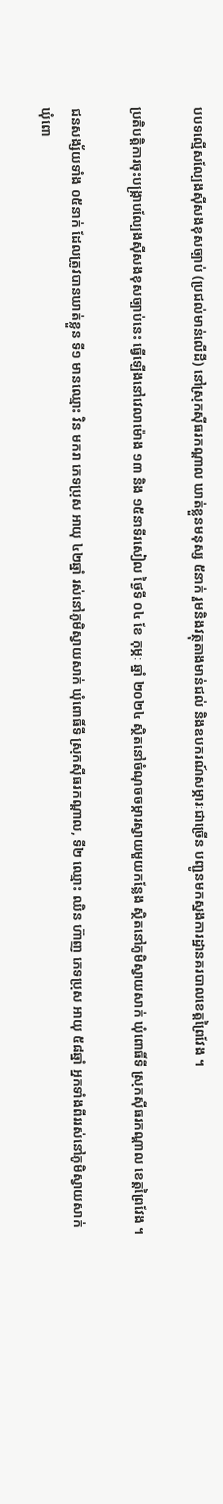បបទល្មើសល្បែងស៊ីសងខុសច្បាប់ (ប្រជល់មាន់លើដី) នៅស្រុកស៊ីធរកណ្ដាល ឃាត់ខ្លួនមនុស្ស ៥នាក់ រួមនិងវត្ថុតាងមាន់ជល់ និងឧបករណ៍សម្ភារៈជាច្រើន បញ្ជូនមកស្នងការដ្ឋានគរបាលខេត្តព្រៃវែង ។

ប្រតិបត្តិការចុះបង្ក្រាបល្បែងស៊ីសងខុសច្បាប់នេះ ធ្វើឡើងនៅវេលាម៉ោង ១៣ និង ១៥នាទីរសៀល ថ្ងៃទី ០៤ ខែ កុម្ភៈ ឆ្នាំ ២០២៤ ស្ថិតនៅចំណុចចម្ការស្វាយមួយកន្លែង ស្ថិតនៅភូមិស្វាយសាក់ ឃុំពោធិ៍ទី ស្រុកស៊ីធរកណ្ដាល ខេត្តព្រៃវែង ។

ជនសង្ស័យទាំង ០៥នាក់ ដែលត្រូវបានឃាត់ខ្លួន ទី១ មានឈ្មោះ វិន មករា ភេទប្រុស អាយុ ៤២ឆ្នាំ រស់នៅភូមិស្វាយសាក់ ឃុំពោធិ៍ទី ស្រុកស៊ីធរកណ្ដាល, ទី២ ឈ្មោះ ឈិន ហ៊ាញ ភេទប្រុស អាយុ ៥៨ឆ្នាំ អ្នកទាំងពីររស់នៅភូមិស្វាយសាក់ ឃុំពោ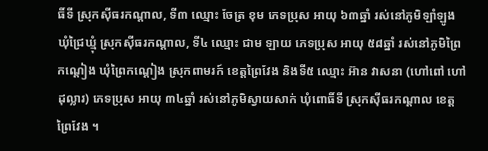ធិ៍ទី ស្រុកស៊ីធរកណ្ដាល, ទី៣ ឈ្មោះ ចែត្រ ខុម ភេទប្រុស អាយុ ៦៣ឆ្នាំ រស់នៅភូមិឡាំឡូង ឃុំជ្រៃឃ្មុំ ស្រុកស៊ីធរកណ្ដាល, ទី៤ ឈ្មោះ ជាម ឡាយ ភេទប្រុស អាយុ ៥៨ឆ្នាំ រស់នៅភូមិព្រៃកណ្ដៀង ឃុំព្រៃកណ្ដៀង ស្រុកពាមរក៍ ខេត្តព្រៃវែង និងទី៥ ឈ្មោះ អ៊ាន វាសនា (ហៅពៅ ហៅដុល្លារ) ភេទប្រុស អាយុ ៣៤ឆ្នាំ រស់នៅភូមិស្វាយសាក់ ឃុំពោធិ៍ទី ស្រុកស៊ីធរកណ្ដាល ខេត្តព្រៃវែង ។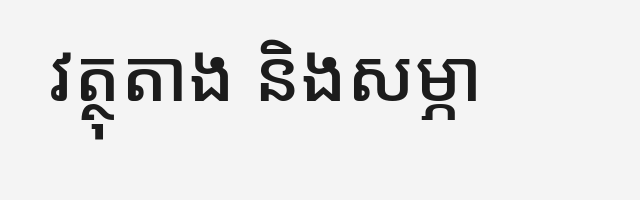វត្ថុតាង និងសម្ភា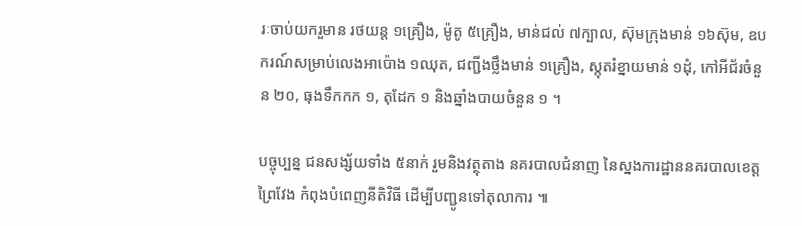រៈចាប់យករួមាន រថយន្ត ១គ្រឿង, ម៉ូតូ ៥គ្រឿង, មាន់ជល់ ៧ក្បាល, ស៊ុមក្រុងមាន់ ១៦ស៊ុម, ឧបករណ៍សម្រាប់លេងអាប៉ោង ១ឈុត, ជញ្ជីងថ្លឹងមាន់ ១គ្រឿង, ស្កុតរំខ្នាយមាន់ ១ដុំ, កៅអីជ័រចំនួន ២០, ធុងទឹកកក ១, តុដែក ១ និងឆ្នាំងបាយចំនួន ១ ។

បច្ចុប្បន្ន ជនសង្ស័យទាំង ៥នាក់ រួមនិងវត្ថុតាង នគរបាលជំនាញ នៃស្នងការដ្ឋាននគរបាលខេត្តព្រៃវែង កំពុងបំពេញនីតិវិធី ដើម្បីបញ្ជូនទៅតុលាការ ៕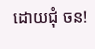ដោយជុំ ចន!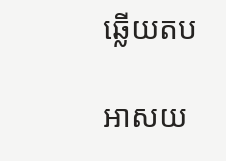ឆ្លើយតប

អាសយ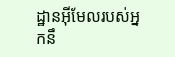ដ្ឋានអ៊ីមែលរបស់អ្នកនឹ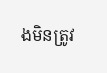ងមិនត្រូវ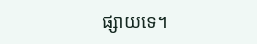ផ្សាយទេ។